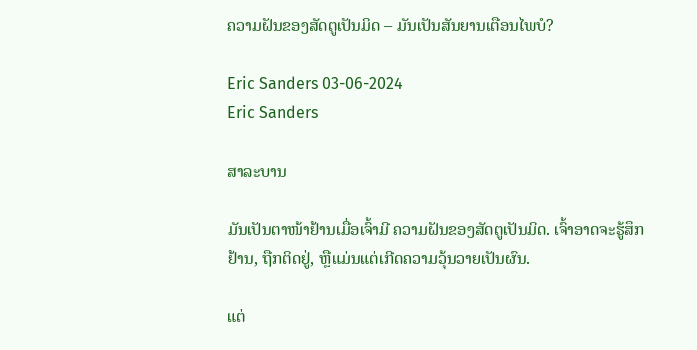ຄວາມຝັນຂອງສັດຕູເປັນມິດ – ມັນເປັນສັນຍານເຕືອນໄພບໍ?

Eric Sanders 03-06-2024
Eric Sanders

ສາລະບານ

ມັນເປັນຕາໜ້າຢ້ານເມື່ອເຈົ້າມີ ຄວາມຝັນຂອງສັດຕູເປັນມິດ. ເຈົ້າອາດຈະຮູ້ສຶກຢ້ານ, ຖືກຕິດຢູ່, ຫຼືແມ່ນແຕ່ເກີດຄວາມວຸ້ນວາຍເປັນຜົນ.

ແຕ່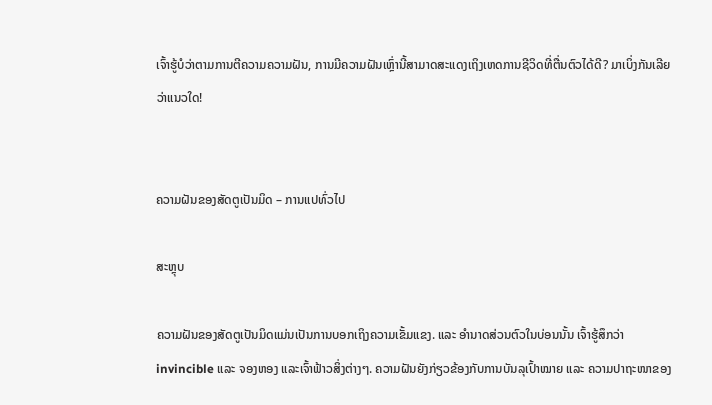ເຈົ້າຮູ້ບໍວ່າຕາມການຕີຄວາມຄວາມຝັນ, ການມີຄວາມຝັນເຫຼົ່ານີ້ສາມາດສະແດງເຖິງເຫດການຊີວິດທີ່ຕື່ນຕົວໄດ້ດີ? ມາເບິ່ງກັນເລີຍວ່າແນວໃດ!


ຄວາມຝັນຂອງສັດຕູເປັນມິດ – ການແປທົ່ວໄປ

ສະຫຼຸບ

ຄວາມຝັນຂອງສັດຕູເປັນມິດແມ່ນເປັນການບອກເຖິງຄວາມເຂັ້ມແຂງ. ແລະ ອຳນາດສ່ວນຕົວໃນບ່ອນນັ້ນ ເຈົ້າຮູ້ສຶກວ່າ invincible ແລະ ຈອງຫອງ ແລະເຈົ້າຟ້າວສິ່ງຕ່າງໆ. ຄວາມຝັນຍັງກ່ຽວຂ້ອງກັບການບັນລຸເປົ້າໝາຍ ແລະ ຄວາມປາຖະໜາຂອງ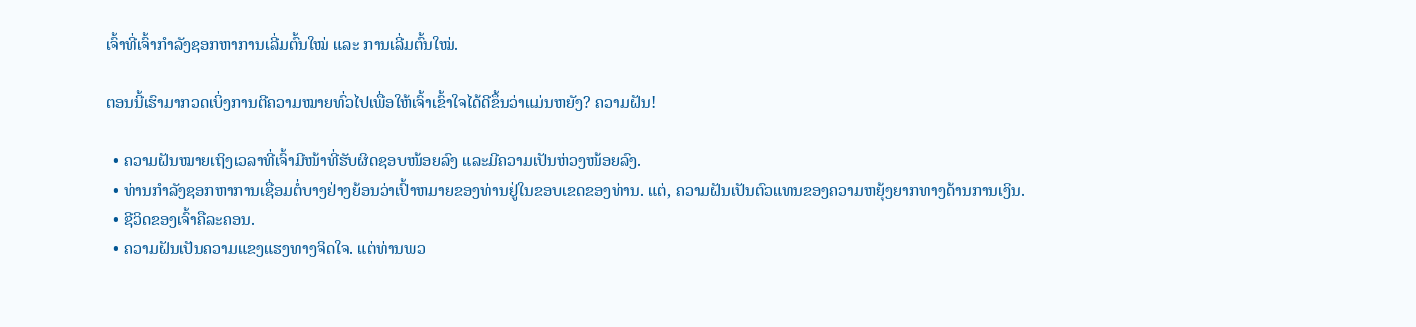ເຈົ້າທີ່ເຈົ້າກຳລັງຊອກຫາການເລີ່ມຕົ້ນໃໝ່ ແລະ ການເລີ່ມຕົ້ນໃໝ່.

ຕອນນີ້ເຮົາມາກວດເບິ່ງການຕີຄວາມໝາຍທົ່ວໄປເພື່ອໃຫ້ເຈົ້າເຂົ້າໃຈໄດ້ດີຂຶ້ນວ່າແມ່ນຫຍັງ? ຄວາມຝັນ!

  • ຄວາມຝັນໝາຍເຖິງເວລາທີ່ເຈົ້າມີໜ້າທີ່ຮັບຜິດຊອບໜ້ອຍລົງ ແລະມີຄວາມເປັນຫ່ວງໜ້ອຍລົງ.
  • ທ່ານກໍາລັງຊອກຫາການເຊື່ອມຕໍ່ບາງຢ່າງຍ້ອນວ່າເປົ້າຫມາຍຂອງທ່ານຢູ່ໃນຂອບເຂດຂອງທ່ານ. ແຕ່, ຄວາມຝັນເປັນຕົວແທນຂອງຄວາມຫຍຸ້ງຍາກທາງດ້ານການເງິນ.
  • ຊີວິດຂອງເຈົ້າຄືລະຄອນ.
  • ຄວາມຝັນເປັນຄວາມແຂງແຮງທາງຈິດໃຈ. ແຕ່ທ່ານພວ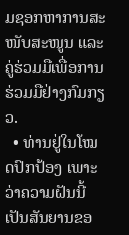ມຊອກຫາການສະໜັບສະໜູນ ແລະ ຄູ່ຮ່ວມມືເພື່ອການຮ່ວມມືຢ່າງກົມກຽວ.
  • ທ່ານຢູ່ໃນໂໝດປົກປ້ອງ ເພາະວ່າຄວາມຝັນນີ້ເປັນສັນຍານຂອ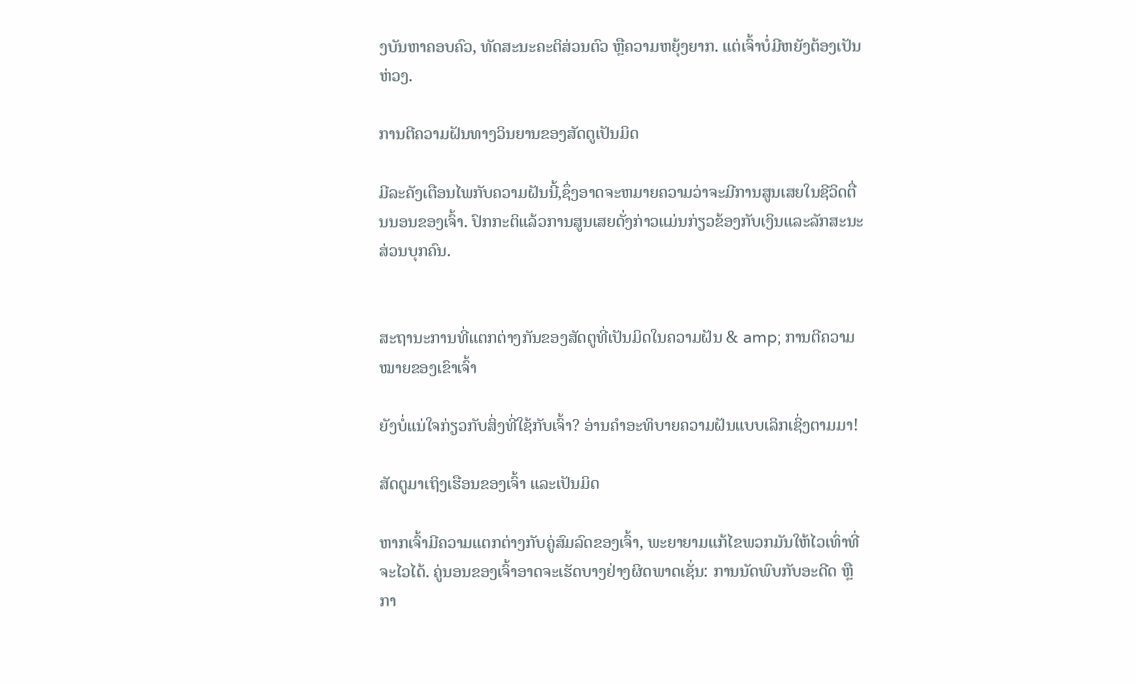ງບັນຫາຄອບຄົວ, ທັດສະນະຄະຕິສ່ວນຕົວ ຫຼືຄວາມຫຍຸ້ງຍາກ. ແຕ່ເຈົ້າບໍ່ມີຫຍັງຕ້ອງເປັນຫ່ວງ.

ການຕີຄວາມຝັນທາງວິນຍານຂອງສັດຕູເປັນມິດ

ມີລະຄັງເຕືອນໄພກັບຄວາມຝັນນີ້,ຊຶ່ງອາດຈະຫມາຍຄວາມວ່າຈະມີການສູນເສຍໃນຊີວິດຕື່ນນອນຂອງເຈົ້າ. ປົກກະຕິແລ້ວການສູນເສຍດັ່ງກ່າວແມ່ນກ່ຽວຂ້ອງກັບເງິນແລະລັກສະນະສ່ວນບຸກຄົນ.


ສະຖານະການທີ່ແຕກຕ່າງກັນຂອງສັດຕູທີ່ເປັນມິດໃນຄວາມຝັນ & amp; ການຕີຄວາມໝາຍຂອງເຂົາເຈົ້າ

ຍັງບໍ່ແນ່ໃຈກ່ຽວກັບສິ່ງທີ່ໃຊ້ກັບເຈົ້າ? ອ່ານຄຳອະທິບາຍຄວາມຝັນແບບເລິກເຊິ່ງຕາມມາ!

ສັດຕູມາເຖິງເຮືອນຂອງເຈົ້າ ແລະເປັນມິດ

ຫາກເຈົ້າມີຄວາມແຕກຕ່າງກັບຄູ່ສົມລົດຂອງເຈົ້າ, ພະຍາຍາມແກ້ໄຂພວກມັນໃຫ້ໄວເທົ່າທີ່ຈະໄວໄດ້. ຄູ່ນອນຂອງເຈົ້າອາດຈະເຮັດບາງຢ່າງຜິດພາດເຊັ່ນ: ການນັດພົບກັບອະດີດ ຫຼື ກາ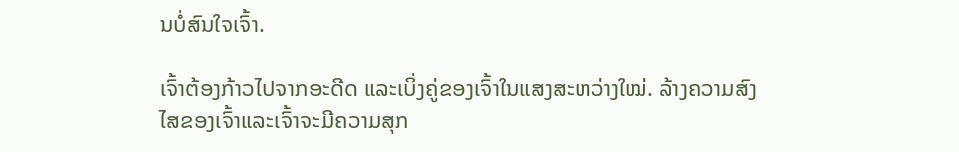ນບໍ່ສົນໃຈເຈົ້າ.

ເຈົ້າຕ້ອງກ້າວໄປຈາກອະດີດ ແລະເບິ່ງຄູ່ຂອງເຈົ້າໃນແສງສະຫວ່າງໃໝ່. ລ້າງຄວາມສົງໄສຂອງເຈົ້າແລະເຈົ້າຈະມີຄວາມສຸກ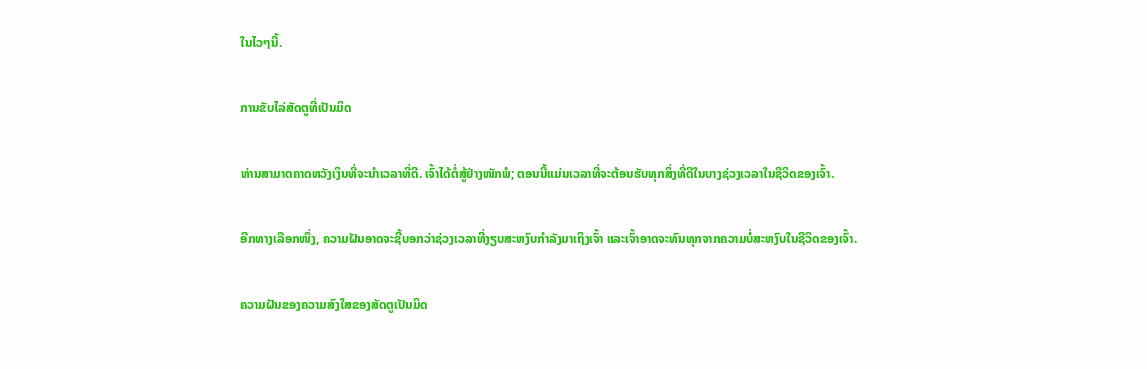ໃນໄວໆນີ້.

ການຂັບໄລ່ສັດຕູທີ່ເປັນມິດ

ທ່ານສາມາດຄາດຫວັງເງິນທີ່ຈະນໍາເວລາທີ່ດີ. ເຈົ້າໄດ້ຕໍ່ສູ້ຢ່າງໜັກພໍ; ຕອນນີ້ແມ່ນເວລາທີ່ຈະຕ້ອນຮັບທຸກສິ່ງທີ່ດີໃນບາງຊ່ວງເວລາໃນຊີວິດຂອງເຈົ້າ.

ອີກທາງເລືອກໜຶ່ງ, ຄວາມຝັນອາດຈະຊີ້ບອກວ່າຊ່ວງເວລາທີ່ງຽບສະຫງົບກຳລັງມາເຖິງເຈົ້າ ແລະເຈົ້າອາດຈະທົນທຸກຈາກຄວາມບໍ່ສະຫງົບໃນຊີວິດຂອງເຈົ້າ.

ຄວາມຝັນຂອງຄວາມສົງໃສຂອງສັດຕູເປັນມິດ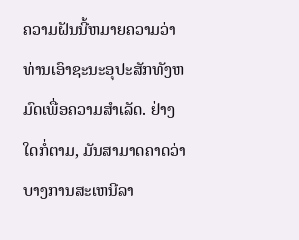ຄວາມຝັນນີ້ຫມາຍຄວາມວ່າທ່ານເອົາຊະນະອຸປະສັກທັງຫມົດເພື່ອຄວາມສໍາເລັດ. ຢ່າງໃດກໍ່ຕາມ, ມັນສາມາດຄາດວ່າບາງການສະເຫນີລາ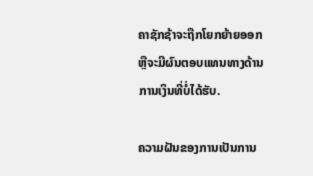ຄາຊັກຊ້າຈະຖືກໂຍກຍ້າຍອອກຫຼືຈະມີຜົນຕອບແທນທາງດ້ານການເງິນທີ່ບໍ່ໄດ້ຮັບ.

ຄວາມຝັນຂອງການເປັນການ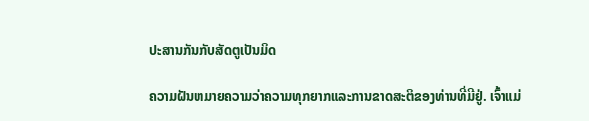ປະສານກັນກັບສັດຕູເປັນມິດ

ຄວາມຝັນຫມາຍຄວາມວ່າຄວາມທຸກຍາກແລະການຂາດສະຕິຂອງທ່ານທີ່ມີຢູ່. ເຈົ້າແມ່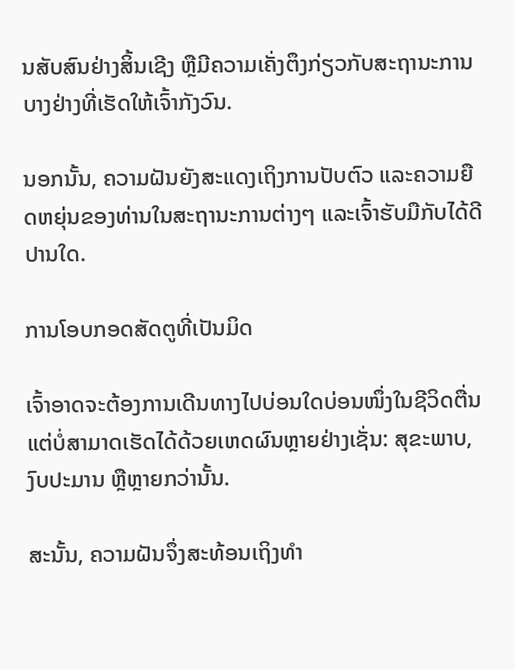ນສັບສົນຢ່າງສິ້ນເຊີງ ຫຼືມີຄວາມເຄັ່ງຕຶງກ່ຽວກັບສະຖານະການບາງຢ່າງທີ່ເຮັດໃຫ້ເຈົ້າກັງວົນ.

ນອກນັ້ນ, ຄວາມຝັນຍັງສະແດງເຖິງການປັບຕົວ ແລະຄວາມຍືດຫຍຸ່ນຂອງທ່ານໃນສະຖານະການຕ່າງໆ ແລະເຈົ້າຮັບມືກັບໄດ້ດີປານໃດ.

ການໂອບກອດສັດຕູທີ່ເປັນມິດ

ເຈົ້າອາດຈະຕ້ອງການເດີນທາງໄປບ່ອນໃດບ່ອນໜຶ່ງໃນຊີວິດຕື່ນແຕ່ບໍ່ສາມາດເຮັດໄດ້ດ້ວຍເຫດຜົນຫຼາຍຢ່າງເຊັ່ນ: ສຸຂະພາບ, ງົບປະມານ ຫຼືຫຼາຍກວ່ານັ້ນ.

ສະນັ້ນ, ຄວາມຝັນຈຶ່ງສະທ້ອນເຖິງທຳ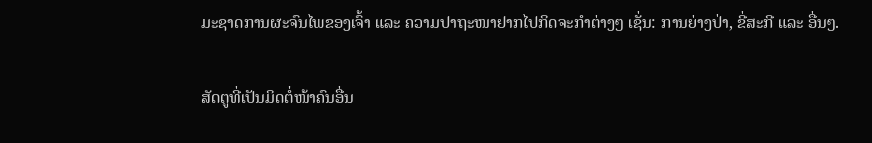ມະຊາດການຜະຈົນໄພຂອງເຈົ້າ ແລະ ຄວາມປາຖະໜາຢາກໄປກິດຈະກຳຕ່າງໆ ເຊັ່ນ: ການຍ່າງປ່າ, ຂີ່ສະກີ ແລະ ອື່ນໆ.

ສັດຕູທີ່ເປັນມິດຕໍ່ໜ້າຄົນອື່ນ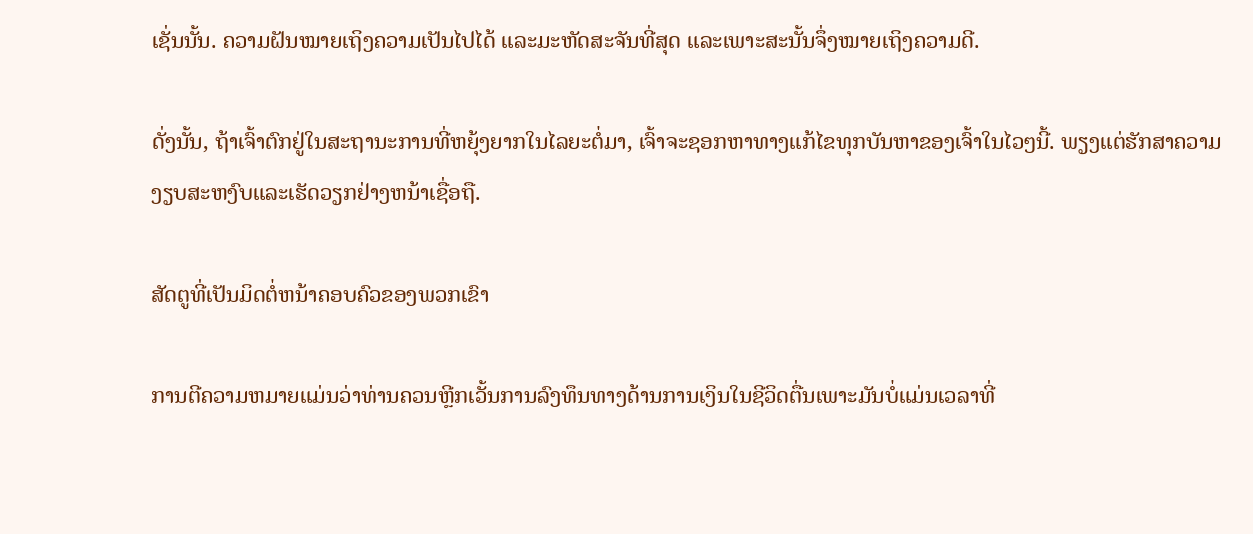ເຊັ່ນນັ້ນ. ຄວາມຝັນໝາຍເຖິງຄວາມເປັນໄປໄດ້ ແລະມະຫັດສະຈັນທີ່ສຸດ ແລະເພາະສະນັ້ນຈຶ່ງໝາຍເຖິງຄວາມດີ.

ດັ່ງນັ້ນ, ຖ້າເຈົ້າຕົກຢູ່ໃນສະຖານະການທີ່ຫຍຸ້ງຍາກໃນໄລຍະຕໍ່ມາ, ເຈົ້າຈະຊອກຫາທາງແກ້ໄຂທຸກບັນຫາຂອງເຈົ້າໃນໄວໆນີ້. ພຽງແຕ່ຮັກສາຄວາມງຽບສະຫງົບແລະເຮັດວຽກຢ່າງຫນ້າເຊື່ອຖື.

ສັດຕູທີ່ເປັນມິດຕໍ່ຫນ້າຄອບຄົວຂອງພວກເຂົາ

ການຕີຄວາມຫມາຍແມ່ນວ່າທ່ານຄວນຫຼີກເວັ້ນການລົງທຶນທາງດ້ານການເງິນໃນຊີວິດຕື່ນເພາະມັນບໍ່ແມ່ນເວລາທີ່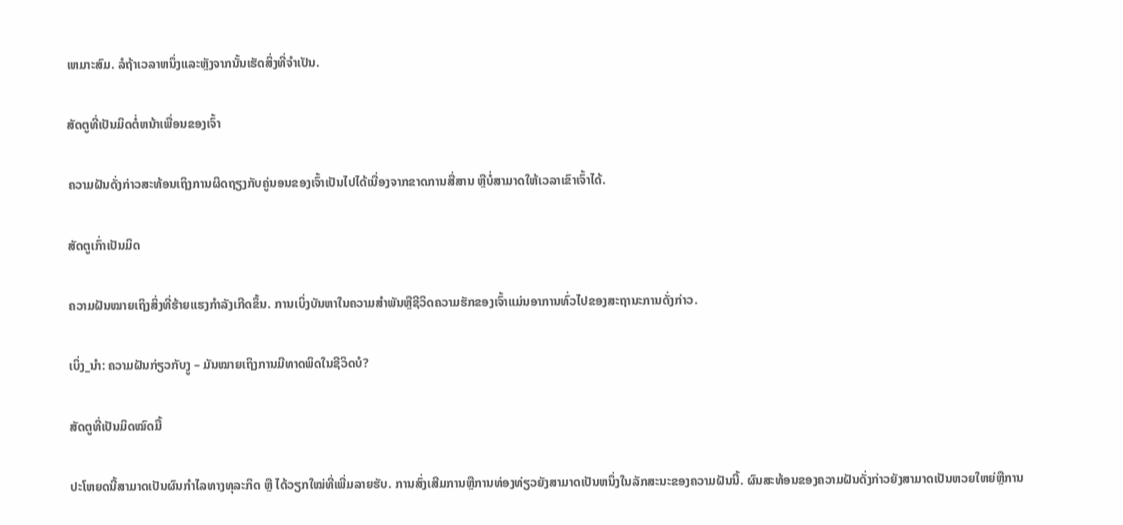ເຫມາະສົມ. ລໍຖ້າເວລາຫນຶ່ງແລະຫຼັງຈາກນັ້ນເຮັດສິ່ງທີ່ຈໍາເປັນ.

ສັດຕູທີ່ເປັນມິດຕໍ່ຫນ້າເພື່ອນຂອງເຈົ້າ

ຄວາມຝັນດັ່ງກ່າວສະທ້ອນເຖິງການຜິດຖຽງກັບຄູ່ນອນຂອງເຈົ້າເປັນໄປໄດ້ເນື່ອງຈາກຂາດການສື່ສານ ຫຼືບໍ່ສາມາດໃຫ້ເວລາເຂົາເຈົ້າໄດ້.

ສັດຕູເກົ່າເປັນມິດ

ຄວາມຝັນໝາຍເຖິງສິ່ງທີ່ຮ້າຍແຮງກຳລັງເກີດຂຶ້ນ. ການເບິ່ງບັນຫາໃນຄວາມສໍາພັນຫຼືຊີວິດຄວາມຮັກຂອງເຈົ້າແມ່ນອາການທົ່ວໄປຂອງສະຖານະການດັ່ງກ່າວ.

ເບິ່ງ_ນຳ: ຄວາມຝັນກ່ຽວກັບງູ – ມັນໝາຍເຖິງການມີທາດພິດໃນຊີວິດບໍ?

ສັດຕູທີ່ເປັນມິດໝົດມື້

ປະໂຫຍດນີ້ສາມາດເປັນຜົນກຳໄລທາງທຸລະກິດ ຫຼື ໄດ້ວຽກໃໝ່ທີ່ເພີ່ມລາຍຮັບ. ການສົ່ງເສີມການຫຼືການທ່ອງທ່ຽວຍັງສາມາດເປັນຫນຶ່ງໃນລັກສະນະຂອງຄວາມຝັນນີ້. ຜົນສະທ້ອນຂອງຄວາມຝັນດັ່ງກ່າວຍັງສາມາດເປັນຫວຍໃຫຍ່ຫຼືການ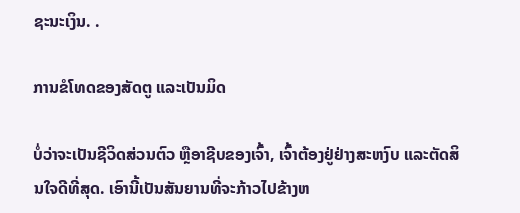ຊະນະເງິນ. .

ການຂໍໂທດຂອງສັດຕູ ແລະເປັນມິດ

ບໍ່ວ່າຈະເປັນຊີວິດສ່ວນຕົວ ຫຼືອາຊີບຂອງເຈົ້າ, ເຈົ້າຕ້ອງຢູ່ຢ່າງສະຫງົບ ແລະຕັດສິນໃຈດີທີ່ສຸດ. ເອົານີ້ເປັນສັນຍານທີ່ຈະກ້າວໄປຂ້າງຫ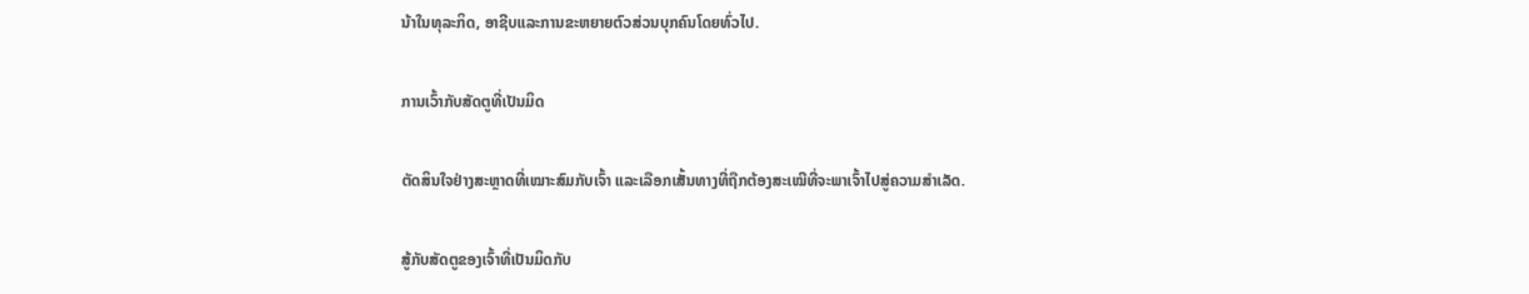ນ້າໃນທຸລະກິດ, ອາຊີບແລະການຂະຫຍາຍຕົວສ່ວນບຸກຄົນໂດຍທົ່ວໄປ.

ການເວົ້າກັບສັດຕູທີ່ເປັນມິດ

ຕັດສິນໃຈຢ່າງສະຫຼາດທີ່ເໝາະສົມກັບເຈົ້າ ແລະເລືອກເສັ້ນທາງທີ່ຖືກຕ້ອງສະເໝີທີ່ຈະພາເຈົ້າໄປສູ່ຄວາມສຳເລັດ.

ສູ້ກັບສັດຕູຂອງເຈົ້າທີ່ເປັນມິດກັບ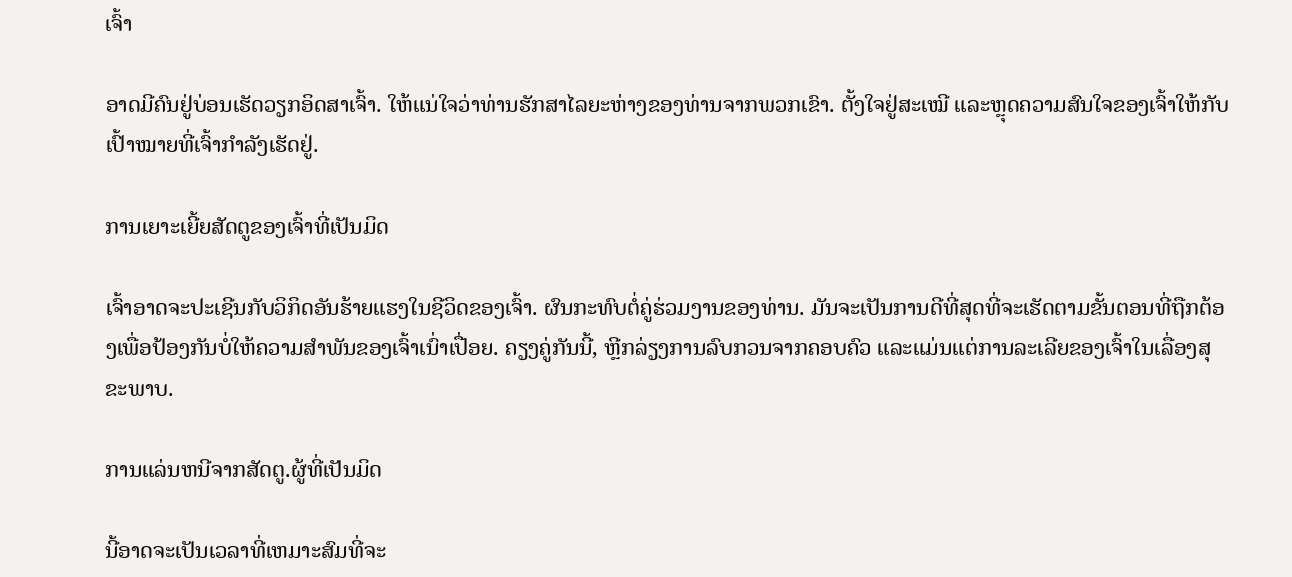ເຈົ້າ

ອາດມີຄົນຢູ່ບ່ອນເຮັດວຽກອິດສາເຈົ້າ. ໃຫ້ແນ່ໃຈວ່າທ່ານຮັກສາໄລຍະຫ່າງຂອງທ່ານຈາກພວກເຂົາ. ຕັ້ງໃຈຢູ່ສະເໝີ ແລະຫຼຸດຄວາມສົນໃຈຂອງເຈົ້າໃຫ້ກັບເປົ້າໝາຍທີ່ເຈົ້າກຳລັງເຮັດຢູ່.

ການເຍາະເຍີ້ຍສັດຕູຂອງເຈົ້າທີ່ເປັນມິດ

ເຈົ້າອາດຈະປະເຊີນກັບວິກິດອັນຮ້າຍແຮງໃນຊີວິດຂອງເຈົ້າ. ຜົນກະທົບຕໍ່ຄູ່ຮ່ວມງານຂອງທ່ານ. ມັນຈະເປັນການດີທີ່ສຸດທີ່ຈະເຮັດຕາມຂັ້ນຕອນທີ່ຖືກຕ້ອງເພື່ອປ້ອງກັນບໍ່ໃຫ້ຄວາມສໍາພັນຂອງເຈົ້າເນົ່າເປື່ອຍ. ຄຽງຄູ່ກັນນີ້, ຫຼີກລ່ຽງການລົບກວນຈາກຄອບຄົວ ແລະແມ່ນແຕ່ການລະເລີຍຂອງເຈົ້າໃນເລື່ອງສຸຂະພາບ.

ການແລ່ນຫນີຈາກສັດຕູ.ຜູ້ທີ່ເປັນມິດ

ນີ້ອາດຈະເປັນເວລາທີ່ເຫມາະສົມທີ່ຈະ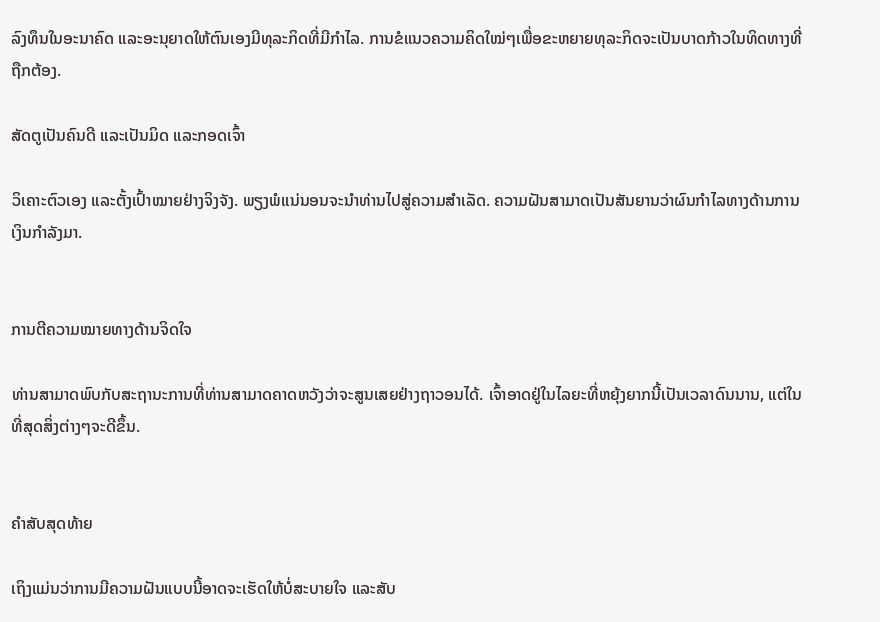ລົງທຶນໃນອະນາຄົດ ແລະອະນຸຍາດໃຫ້ຕົນເອງມີທຸລະກິດທີ່ມີກໍາໄລ. ການຂໍແນວຄວາມຄິດໃໝ່ໆເພື່ອຂະຫຍາຍທຸລະກິດຈະເປັນບາດກ້າວໃນທິດທາງທີ່ຖືກຕ້ອງ.

ສັດຕູເປັນຄົນດີ ແລະເປັນມິດ ແລະກອດເຈົ້າ

ວິເຄາະຕົວເອງ ແລະຕັ້ງເປົ້າໝາຍຢ່າງຈິງຈັງ. ພຽງພໍແນ່ນອນຈະນໍາທ່ານໄປສູ່ຄວາມສໍາເລັດ. ຄວາມຝັນສາມາດເປັນສັນຍານວ່າຜົນກໍາໄລທາງດ້ານການເງິນກໍາລັງມາ.


ການຕີຄວາມໝາຍທາງດ້ານຈິດໃຈ

ທ່ານສາມາດພົບກັບສະຖານະການທີ່ທ່ານສາມາດຄາດຫວັງວ່າຈະສູນເສຍຢ່າງຖາວອນໄດ້. ເຈົ້າອາດຢູ່ໃນໄລຍະທີ່ຫຍຸ້ງຍາກນີ້ເປັນເວລາດົນນານ, ແຕ່ໃນທີ່ສຸດສິ່ງຕ່າງໆຈະດີຂຶ້ນ.


ຄຳສັບສຸດທ້າຍ

ເຖິງແມ່ນວ່າການມີຄວາມຝັນແບບນີ້ອາດຈະເຮັດໃຫ້ບໍ່ສະບາຍໃຈ ແລະສັບ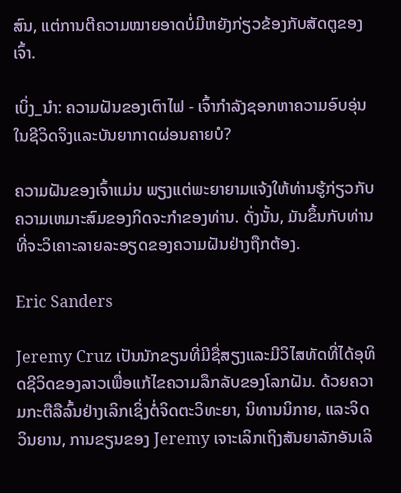ສົນ, ແຕ່ການຕີຄວາມໝາຍອາດບໍ່ມີຫຍັງກ່ຽວຂ້ອງກັບສັດຕູຂອງເຈົ້າ.

ເບິ່ງ_ນຳ: ຄວາມຝັນຂອງເຕົາໄຟ - ເຈົ້າກໍາລັງຊອກຫາຄວາມອົບອຸ່ນໃນຊີວິດຈິງແລະບັນຍາກາດຜ່ອນຄາຍບໍ?

ຄວາມຝັນຂອງເຈົ້າແມ່ນ ພຽງແຕ່ພະຍາຍາມແຈ້ງໃຫ້ທ່ານຮູ້ກ່ຽວກັບຄວາມເຫມາະສົມຂອງກິດຈະກໍາຂອງທ່ານ. ດັ່ງນັ້ນ, ມັນຂຶ້ນກັບທ່ານທີ່ຈະວິເຄາະລາຍລະອຽດຂອງຄວາມຝັນຢ່າງຖືກຕ້ອງ.

Eric Sanders

Jeremy Cruz ເປັນນັກຂຽນທີ່ມີຊື່ສຽງແລະມີວິໄສທັດທີ່ໄດ້ອຸທິດຊີວິດຂອງລາວເພື່ອແກ້ໄຂຄວາມລຶກລັບຂອງໂລກຝັນ. ດ້ວຍຄວາມກະຕືລືລົ້ນຢ່າງເລິກເຊິ່ງຕໍ່ຈິດຕະວິທະຍາ, ນິທານນິກາຍ, ແລະຈິດວິນຍານ, ການຂຽນຂອງ Jeremy ເຈາະເລິກເຖິງສັນຍາລັກອັນເລິ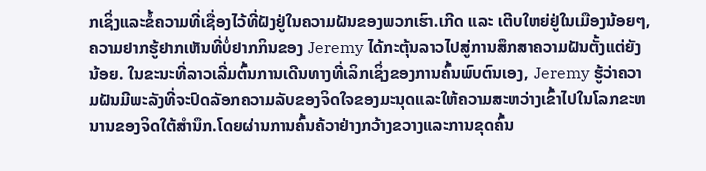ກເຊິ່ງແລະຂໍ້ຄວາມທີ່ເຊື່ອງໄວ້ທີ່ຝັງຢູ່ໃນຄວາມຝັນຂອງພວກເຮົາ.ເກີດ ແລະ ເຕີບໃຫຍ່ຢູ່ໃນເມືອງນ້ອຍໆ, ຄວາມຢາກຮູ້ຢາກເຫັນທີ່ບໍ່ຢາກກິນຂອງ Jeremy ໄດ້ກະຕຸ້ນລາວໄປສູ່ການສຶກສາຄວາມຝັນຕັ້ງແຕ່ຍັງນ້ອຍ. ໃນຂະນະທີ່ລາວເລີ່ມຕົ້ນການເດີນທາງທີ່ເລິກເຊິ່ງຂອງການຄົ້ນພົບຕົນເອງ, Jeremy ຮູ້ວ່າຄວາມຝັນມີພະລັງທີ່ຈະປົດລັອກຄວາມລັບຂອງຈິດໃຈຂອງມະນຸດແລະໃຫ້ຄວາມສະຫວ່າງເຂົ້າໄປໃນໂລກຂະຫນານຂອງຈິດໃຕ້ສໍານຶກ.ໂດຍຜ່ານການຄົ້ນຄ້ວາຢ່າງກວ້າງຂວາງແລະການຂຸດຄົ້ນ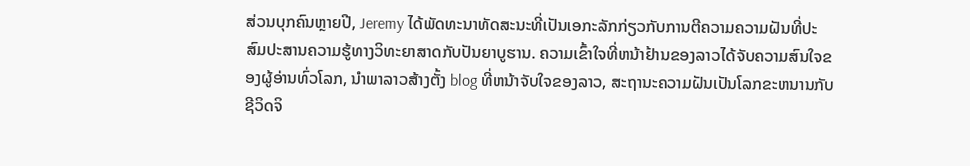ສ່ວນບຸກຄົນຫຼາຍປີ, Jeremy ໄດ້ພັດທະນາທັດສະນະທີ່ເປັນເອກະລັກກ່ຽວກັບການຕີຄວາມຄວາມຝັນທີ່ປະສົມປະສານຄວາມຮູ້ທາງວິທະຍາສາດກັບປັນຍາບູຮານ. ຄວາມເຂົ້າໃຈທີ່ຫນ້າຢ້ານຂອງລາວໄດ້ຈັບຄວາມສົນໃຈຂອງຜູ້ອ່ານທົ່ວໂລກ, ນໍາພາລາວສ້າງຕັ້ງ blog ທີ່ຫນ້າຈັບໃຈຂອງລາວ, ສະຖານະຄວາມຝັນເປັນໂລກຂະຫນານກັບຊີວິດຈິ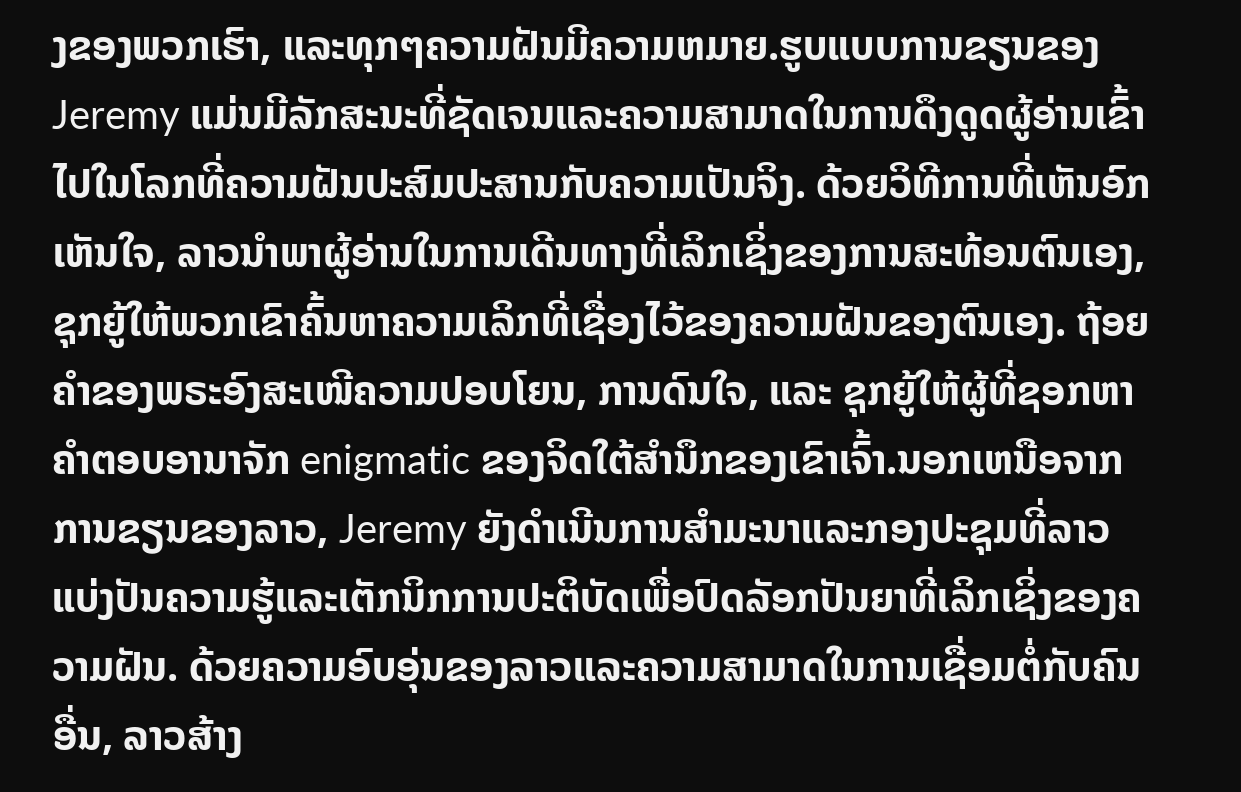ງຂອງພວກເຮົາ, ແລະທຸກໆຄວາມຝັນມີຄວາມຫມາຍ.ຮູບແບບການຂຽນຂອງ Jeremy ແມ່ນມີລັກສະນະທີ່ຊັດເຈນແລະຄວາມສາມາດໃນການດຶງດູດຜູ້ອ່ານເຂົ້າໄປໃນໂລກທີ່ຄວາມຝັນປະສົມປະສານກັບຄວາມເປັນຈິງ. ດ້ວຍວິທີການທີ່ເຫັນອົກເຫັນໃຈ, ລາວນໍາພາຜູ້ອ່ານໃນການເດີນທາງທີ່ເລິກເຊິ່ງຂອງການສະທ້ອນຕົນເອງ, ຊຸກຍູ້ໃຫ້ພວກເຂົາຄົ້ນຫາຄວາມເລິກທີ່ເຊື່ອງໄວ້ຂອງຄວາມຝັນຂອງຕົນເອງ. ຖ້ອຍຄຳຂອງພຣະອົງສະເໜີຄວາມປອບໂຍນ, ການດົນໃຈ, ແລະ ຊຸກຍູ້ໃຫ້ຜູ້ທີ່ຊອກຫາຄຳຕອບອານາຈັກ enigmatic ຂອງຈິດໃຕ້ສໍານຶກຂອງເຂົາເຈົ້າ.ນອກເຫນືອຈາກການຂຽນຂອງລາວ, Jeremy ຍັງດໍາເນີນການສໍາມະນາແລະກອງປະຊຸມທີ່ລາວແບ່ງປັນຄວາມຮູ້ແລະເຕັກນິກການປະຕິບັດເພື່ອປົດລັອກປັນຍາທີ່ເລິກເຊິ່ງຂອງຄວາມຝັນ. ດ້ວຍຄວາມອົບອຸ່ນຂອງລາວແລະຄວາມສາມາດໃນການເຊື່ອມຕໍ່ກັບຄົນອື່ນ, ລາວສ້າງ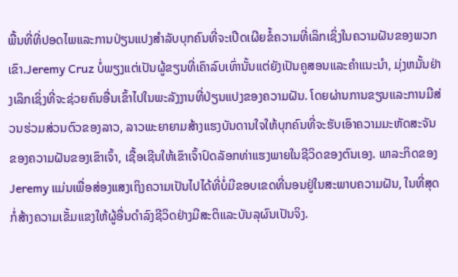ພື້ນທີ່ທີ່ປອດໄພແລະການປ່ຽນແປງສໍາລັບບຸກຄົນທີ່ຈະເປີດເຜີຍຂໍ້ຄວາມທີ່ເລິກເຊິ່ງໃນຄວາມຝັນຂອງພວກເຂົາ.Jeremy Cruz ບໍ່ພຽງແຕ່ເປັນຜູ້ຂຽນທີ່ເຄົາລົບເທົ່ານັ້ນແຕ່ຍັງເປັນຄູສອນແລະຄໍາແນະນໍາ, ມຸ່ງຫມັ້ນຢ່າງເລິກເຊິ່ງທີ່ຈະຊ່ວຍຄົນອື່ນເຂົ້າໄປໃນພະລັງງານທີ່ປ່ຽນແປງຂອງຄວາມຝັນ. ໂດຍຜ່ານການຂຽນແລະການມີສ່ວນຮ່ວມສ່ວນຕົວຂອງລາວ, ລາວພະຍາຍາມສ້າງແຮງບັນດານໃຈໃຫ້ບຸກຄົນທີ່ຈະຮັບເອົາຄວາມມະຫັດສະຈັນຂອງຄວາມຝັນຂອງເຂົາເຈົ້າ, ເຊື້ອເຊີນໃຫ້ເຂົາເຈົ້າປົດລັອກທ່າແຮງພາຍໃນຊີວິດຂອງຕົນເອງ. ພາລະກິດຂອງ Jeremy ແມ່ນເພື່ອສ່ອງແສງເຖິງຄວາມເປັນໄປໄດ້ທີ່ບໍ່ມີຂອບເຂດທີ່ນອນຢູ່ໃນສະພາບຄວາມຝັນ, ໃນທີ່ສຸດກໍ່ສ້າງຄວາມເຂັ້ມແຂງໃຫ້ຜູ້ອື່ນດໍາລົງຊີວິດຢ່າງມີສະຕິແລະບັນລຸຜົນເປັນຈິງ.